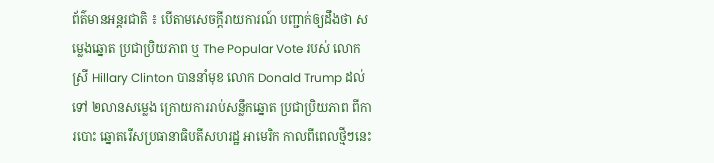ព័ត៌មានអន្តរជាតិ ៖ បើតាមសេចក្តីរាយការណ៍ បញ្ជាក់ឲ្យដឹងថា សម្លេងឆ្នោត ប្រជាប្រិយភាព ឬ The Popular Vote របស់ លោកស្រី Hillary Clinton បាននាំមុខ លោក Donald Trump ដល់ទៅ ២លានសម្លេង ក្រោយការរាប់សន្លឹកឆ្នោត ប្រជាប្រិយភាព ពីការបោះ ឆ្នោតរើសប្រធានាធិបតីសហរដ្ឋ អាមេរិក កាលពីពេលថ្មីៗនេះ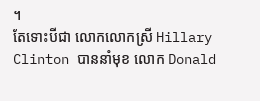។
តែទោះបីជា លោកលោកស្រី Hillary Clinton បាននាំមុខ លោក Donald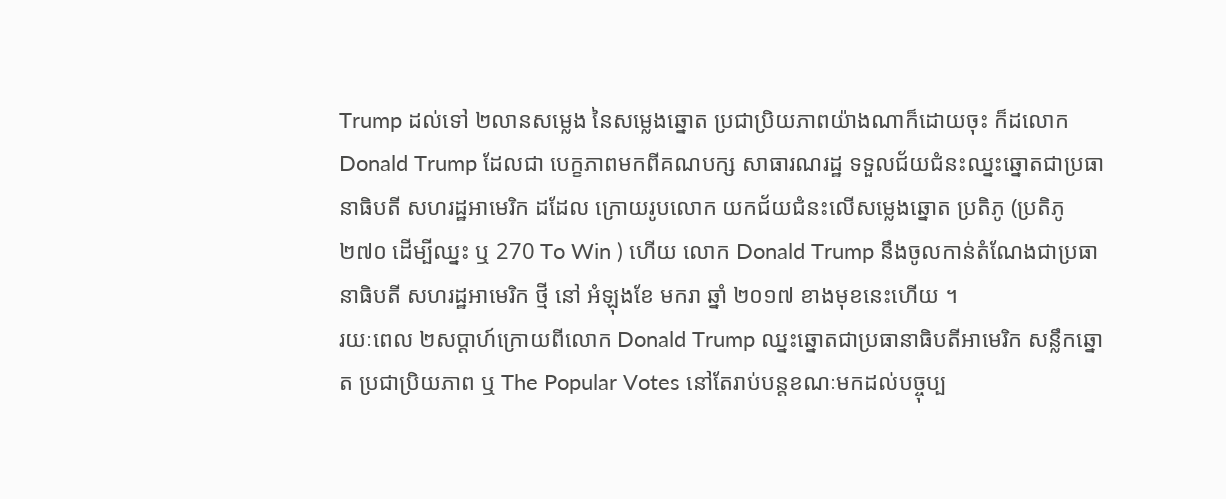Trump ដល់ទៅ ២លានសម្លេង នៃសម្លេងឆ្នោត ប្រជាប្រិយភាពយ៉ាងណាក៏ដោយចុះ ក៏ដលោក Donald Trump ដែលជា បេក្ខភាពមកពីគណបក្ស សាធារណរដ្ឋ ទទួលជ័យជំនះឈ្នះឆ្នោតជាប្រធានាធិបតី សហរដ្ឋអាមេរិក ដដែល ក្រោយរូបលោក យកជ័យជំនះលើសម្លេងឆ្នោត ប្រតិភូ (ប្រតិភូ ២៧០ ដើម្បីឈ្នះ ឬ 270 To Win ) ហើយ លោក Donald Trump នឹងចូលកាន់តំណែងជាប្រធានាធិបតី សហរដ្ឋអាមេរិក ថ្មី នៅ អំឡុងខែ មករា ឆ្នាំ ២០១៧ ខាងមុខនេះហើយ ។
រយៈពេល ២សប្តាហ៍ក្រោយពីលោក Donald Trump ឈ្នះឆ្នោតជាប្រធានាធិបតីអាមេរិក សន្លឹកឆ្នោត ប្រជាប្រិយភាព ឬ The Popular Votes នៅតែរាប់បន្តខណៈមកដល់បច្ចុប្ប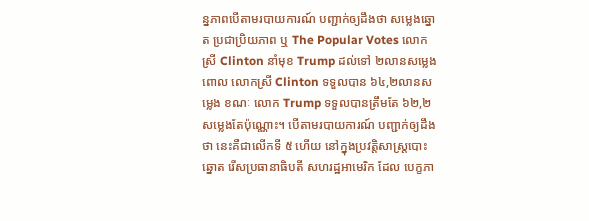ន្នភាពបើតាមរបាយការណ៍ បញ្ជាក់ឲ្យដឹងថា សម្លេងឆ្នោត ប្រជាប្រិយភាព ឬ The Popular Votes លោកស្រី Clinton នាំមុខ Trump ដល់ទៅ ២លានសម្លេង ពោល លោកស្រី Clinton ទទួលបាន ៦៤,២លានសម្លេង ខណៈ លោក Trump ទទួលបានត្រឹមតែ ៦២,២ សម្លេងតែប៉ុណ្ណោះ។ បើតាមរបាយការណ៍ បញ្ជាក់ឲ្យដឹងថា នេះគឺជាលើកទី ៥ ហើយ នៅក្នុងប្រវត្តិសាស្រ្តបោះឆ្នោត រើសប្រធានាធិបតី សហរដ្ឋអាមេរិក ដែល បេក្ខភា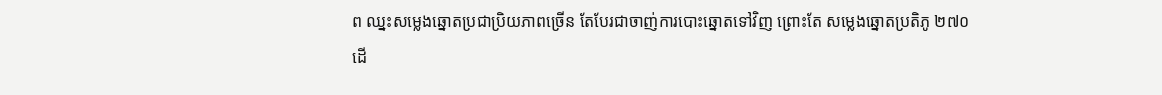ព ឈ្នះសម្លេងឆ្នោតប្រជាប្រិយភាពច្រើន តែបែរជាចាញ់ការបោះឆ្នោតទៅវិញ ព្រោះតែ សម្លេងឆ្នោតប្រតិភូ ២៧០ ដើ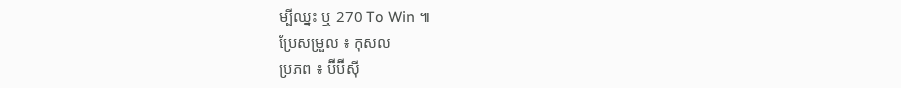ម្បីឈ្នះ ឬ 270 To Win ៕
ប្រែសម្រួល ៖ កុសល
ប្រភព ៖ ប៊ីប៊ីស៊ី